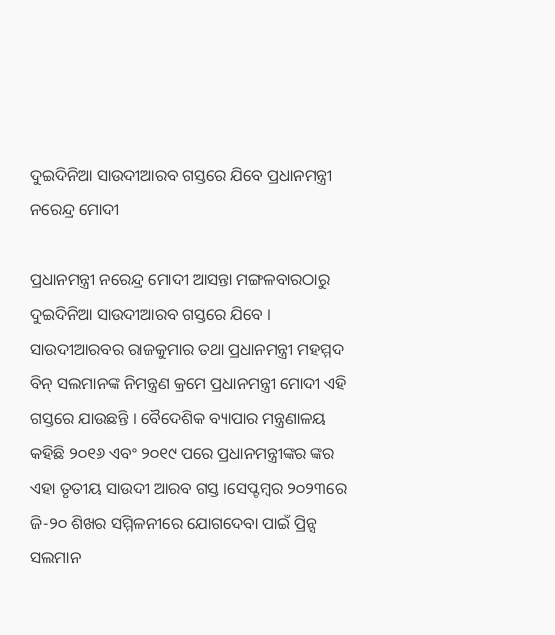ଦୁଇଦିନିଆ ସାଉଦୀଆରବ ଗସ୍ତରେ ଯିବେ ପ୍ରଧାନମନ୍ତ୍ରୀ ନରେନ୍ଦ୍ର ମୋଦୀ

ପ୍ରଧାନମନ୍ତ୍ରୀ ନରେନ୍ଦ୍ର ମୋଦୀ ଆସନ୍ତା ମଙ୍ଗଳବାରଠାରୁ ଦୁଇଦିନିଆ ସାଉଦୀଆରବ ଗସ୍ତରେ ଯିବେ । ସାଉଦୀଆରବର ରାଜକୁମାର ତଥା ପ୍ରଧାନମନ୍ତ୍ରୀ ମହମ୍ମଦ ବିନ୍ ସଲମାନଙ୍କ ନିମନ୍ତ୍ରଣ କ୍ରମେ ପ୍ରଧାନମନ୍ତ୍ରୀ ମୋଦୀ ଏହି ଗସ୍ତରେ ଯାଉଛନ୍ତି । ବୈଦେଶିକ ବ୍ୟାପାର ମନ୍ତ୍ରଣାଳୟ କହିଛି ୨୦୧୬ ଏବଂ ୨୦୧୯ ପରେ ପ୍ରଧାନମନ୍ତ୍ରୀଙ୍କର ଙ୍କର ଏହା ତୃତୀୟ ସାଉଦୀ ଆରବ ଗସ୍ତ ।ସେପ୍ଟମ୍ବର ୨୦୨୩ରେ ଜି-୨୦ ଶିଖର ସମ୍ମିଳନୀରେ ଯୋଗଦେବା ପାଇଁ ପ୍ରିନ୍ସ ସଲମାନ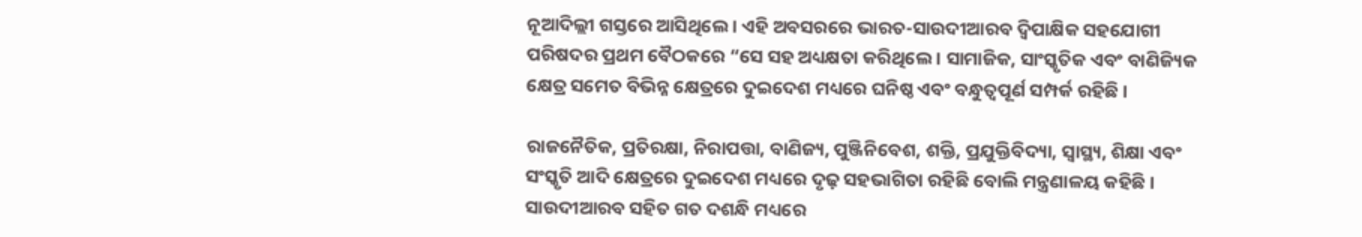ନୂଆଦିଲ୍ଲୀ ଗସ୍ତରେ ଆସିଥିଲେ । ଏହି ଅବସରରେ ଭାରତ-ସାଉଦୀଆରବ ଦ୍ୱିପାକ୍ଷିକ ସହଯୋଗୀ ପରିଷଦର ପ୍ରଥମ ବୈଠକରେ “ସେ ସହ ଅଧ୍ୟକ୍ଷତା କରିଥିଲେ । ସାମାଜିକ, ସାଂସ୍କୃତିକ ଏବଂ ବାଣିଜ୍ୟିକ କ୍ଷେତ୍ର ସମେତ ବିଭିନ୍ନ କ୍ଷେତ୍ରରେ ଦୁଇଦେଶ ମଧ୍ୟରେ ଘନିଷ୍ଠ ଏବଂ ବନ୍ଧୁତ୍ୱପୂର୍ଣ ସମ୍ପର୍କ ରହିଛି ।

ରାଜନୈତିକ, ପ୍ରତିରକ୍ଷା, ନିରାପତ୍ତା, ବାଣିଜ୍ୟ, ପୁଞ୍ଜିନିବେଶ, ଶକ୍ତି, ପ୍ରଯୁକ୍ତିବିଦ୍ୟା, ସ୍ୱାସ୍ଥ୍ୟ, ଶିକ୍ଷା ଏବଂ ସଂସ୍କୃତି ଆଦି କ୍ଷେତ୍ରରେ ଦୁଇଦେଶ ମଧ୍ୟରେ ଦୃଢ଼ ସହଭାଗିତା ରହିଛି ବୋଲି ମନ୍ତ୍ରଣାଳୟ କହିଛି । ସାଉଦୀଆରବ ସହିତ ଗତ ଦଶନ୍ଧି ମଧ୍ୟରେ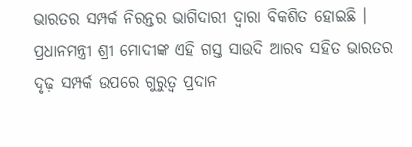ଭାରତର ସମ୍ପର୍କ ନିରନ୍ତର ଭାଗିଦାରୀ ଦ୍ୱାରା ବିକଶିତ ହୋଇଛି । ପ୍ରଧାନମନ୍ତ୍ରୀ ଶ୍ରୀ ମୋଦୀଙ୍କ ଏହି ଗସ୍ତ ସାଉଦି ଆରବ ସହିତ ଭାରତର ଦୃଢ଼ ସମ୍ପର୍କ ଉପରେ ଗୁରୁତ୍ୱ ପ୍ରଦାନ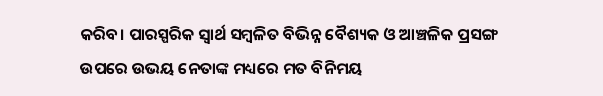କରିବ। ପାରସ୍ପରିକ ସ୍ୱାର୍ଥ ସମ୍ବଳିତ ବିଭିନ୍ନ ବୈଶ୍ୟକ ଓ ଆଞ୍ଚଳିକ ପ୍ରସଙ୍ଗ ଉପରେ ଉଭୟ ନେତାଙ୍କ ମଧ୍ୟରେ ମତ ବିନିମୟ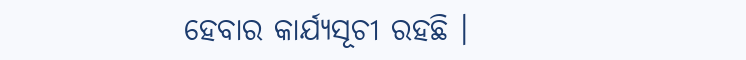ହେବାର କାର୍ଯ୍ୟସୂଚୀ ରହଛି ।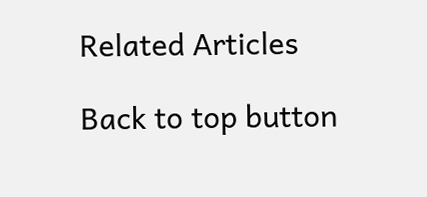Related Articles

Back to top button